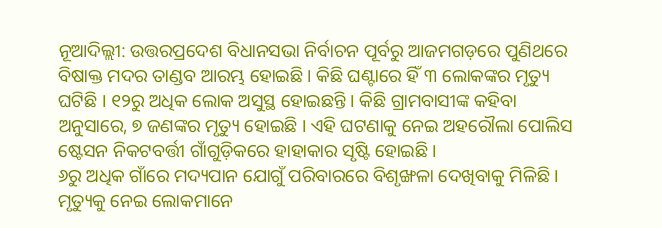ନୂଆଦିଲ୍ଲୀ: ଉତ୍ତରପ୍ରଦେଶ ବିଧାନସଭା ନିର୍ବାଚନ ପୂର୍ବରୁ ଆଜମଗଡ଼ରେ ପୁଣିଥରେ ବିଷାକ୍ତ ମଦର ତାଣ୍ଡବ ଆରମ୍ଭ ହୋଇଛି । କିଛି ଘଣ୍ଟାରେ ହିଁ ୩ ଲୋକଙ୍କର ମୃତ୍ୟୁ ଘଟିଛି । ୧୨ରୁ ଅଧିକ ଲୋକ ଅସୁସ୍ଥ ହୋଇଛନ୍ତି । କିଛି ଗ୍ରାମବାସୀଙ୍କ କହିବା ଅନୁସାରେ, ୭ ଜଣଙ୍କର ମୃତ୍ୟୁ ହୋଇଛି । ଏହି ଘଟଣାକୁ ନେଇ ଅହରୌଲା ପୋଲିସ ଷ୍ଟେସନ ନିକଟବର୍ତ୍ତୀ ଗାଁଗୁଡ଼ିକରେ ହାହାକାର ସୃଷ୍ଟି ହୋଇଛି ।
୬ରୁ ଅଧିକ ଗାଁରେ ମଦ୍ୟପାନ ଯୋଗୁଁ ପରିବାରରେ ବିଶୃଙ୍ଖଳା ଦେଖିବାକୁ ମିଳିଛି । ମୃତ୍ୟୁକୁ ନେଇ ଲୋକମାନେ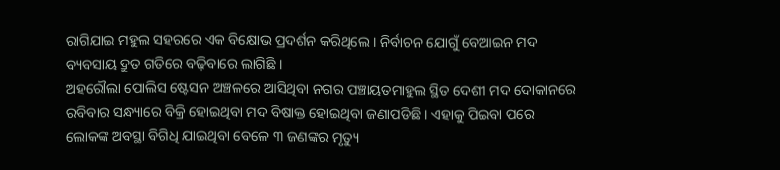ରାଗିଯାଇ ମହୁଲ ସହରରେ ଏକ ବିକ୍ଷୋଭ ପ୍ରଦର୍ଶନ କରିଥିଲେ । ନିର୍ବାଚନ ଯୋଗୁଁ ବେଆଇନ ମଦ ବ୍ୟବସାୟ ଦ୍ରୁତ ଗତିରେ ବଢ଼ିବାରେ ଲାଗିଛି ।
ଅହରୌଲା ପୋଲିସ ଷ୍ଟେସନ ଅଞ୍ଚଳରେ ଆସିଥିବା ନଗର ପଞ୍ଚାୟତମାହୁଲ ସ୍ଥିତ ଦେଶୀ ମଦ ଦୋକାନରେ ରବିବାର ସନ୍ଧ୍ୟାରେ ବିକ୍ରି ହୋଇଥିବା ମଦ ବିଷାକ୍ତ ହୋଇଥିବା ଜଣାପଡିଛି । ଏହାକୁ ପିଇବା ପରେ ଲୋକଙ୍କ ଅବସ୍ଥା ବିଗିଧି ଯାଇଥିବା ବେଳେ ୩ ଜଣଙ୍କର ମୃତ୍ୟୁ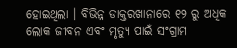ହୋଇଥିଲା । ବିଭିନ୍ନ ଡାକ୍ତରଖାନାରେ ୧୨ ରୁ ଅଧିକ ଲୋକ ଜୀବନ ଏବଂ ମୃତ୍ୟୁ ପାଇଁ ସଂଗ୍ରାମ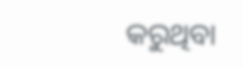କରୁଥିବା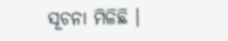ସୂଚନା ମିଳିଛି ।